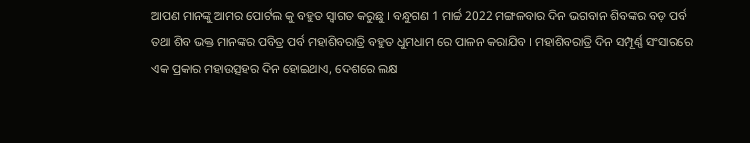ଆପଣ ମାନଙ୍କୁ ଆମର ପୋର୍ଟଲ କୁ ବହୁତ ସ୍ୱାଗତ କରୁଛୁ । ବନ୍ଧୁଗଣ 1 ମାର୍ଚ୍ଚ 2022 ମଙ୍ଗଳବାର ଦିନ ଭଗବାନ ଶିବଙ୍କର ବଡ଼ ପର୍ବ ତଥା ଶିବ ଭକ୍ତ ମାନଙ୍କର ପବିତ୍ର ପର୍ବ ମହାଶିବରାତ୍ରି ବହୁତ ଧୁମଧାମ ରେ ପାଳନ କରାଯିବ । ମହାଶିବରାତ୍ରି ଦିନ ସମ୍ପୂର୍ଣ୍ଣ ସଂସାରରେ ଏକ ପ୍ରକାର ମହାଉତ୍ସହର ଦିନ ହୋଇଥାଏ, ଦେଶରେ ଲକ୍ଷ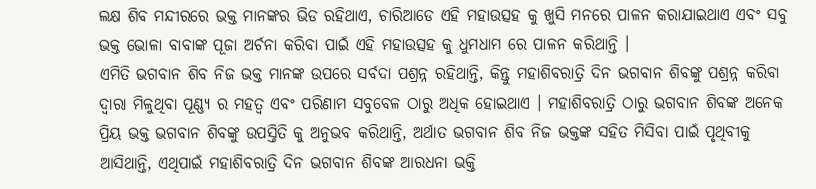ଲକ୍ଷ ଶିବ ମନ୍ଦୀରରେ ଭକ୍ତ ମାନଙ୍କର ଭିଡ ରହିଥାଏ, ଚାରିଆଡେ ଏହି ମହାଉତ୍ସହ କୁ ଖୁସି ମନରେ ପାଳନ କରାଯାଇଥାଏ ଏବଂ ସବୁ ଭକ୍ତ ଭୋଳା ବାବାଙ୍କ ପୂଜା ଅର୍ଚନା କରିବା ପାଇଁ ଏହି ମହାଉତ୍ସହ କୁ ଧୁମଧାମ ରେ ପାଳନ କରିଥାନ୍ତି ।
ଏମିତି ଭଗବାନ ଶିବ ନିଜ ଭକ୍ତ ମାନଙ୍କ ଉପରେ ସର୍ବଦା ପଶ୍ରନ୍ନ ରହିଥାନ୍ତି, କିନ୍ତୁ ମହାଶିବରାତ୍ରି ଦିନ ଭଗବାନ ଶିବଙ୍କୁ ପଶ୍ରନ୍ନ କରିବା ଦ୍ୱାରା ମିଳୁଥିବା ପୂଣ୍ଣ୍ୟ ର ମହତ୍ୱ ଏବଂ ପରିଣାମ ସବୁବେଳ ଠାରୁ ଅଧିକ ହୋଇଥାଏ । ମହାଶିବରାତ୍ରି ଠାରୁ ଭଗବାନ ଶିବଙ୍କ ଅନେକ ପ୍ରିୟ ଭକ୍ତ ଭଗବାନ ଶିବଙ୍କୁ ଉପସ୍ତିତି କୁ ଅନୁଭବ କରିଥାନ୍ତି, ଅର୍ଥାତ ଭଗବାନ ଶିବ ନିଜ ଭକ୍ତଙ୍କ ସହିତ ମିସିବା ପାଇଁ ପୃଥିବୀକୁ ଆସିଥାନ୍ତି, ଏଥିପାଇଁ ମହାଶିବରାତ୍ରି ଦିନ ଭଗବାନ ଶିବଙ୍କ ଆରଧନା ଭକ୍ତି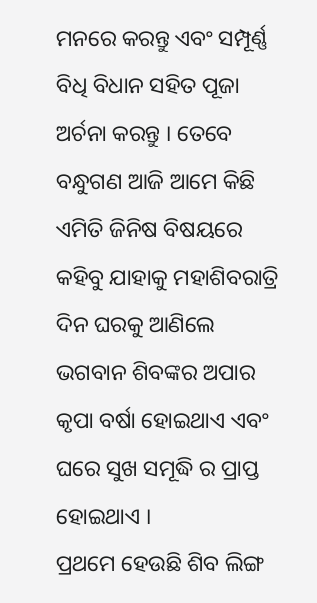ମନରେ କରନ୍ତୁ ଏବଂ ସମ୍ପୂର୍ଣ୍ଣ ବିଧି ବିଧାନ ସହିତ ପୂଜା ଅର୍ଚନା କରନ୍ତୁ । ତେବେ ବନ୍ଧୁଗଣ ଆଜି ଆମେ କିଛି ଏମିତି ଜିନିଷ ବିଷୟରେ କହିବୁ ଯାହାକୁ ମହାଶିବରାତ୍ରି ଦିନ ଘରକୁ ଆଣିଲେ ଭଗବାନ ଶିବଙ୍କର ଅପାର କୃପା ବର୍ଷା ହୋଇଥାଏ ଏବଂ ଘରେ ସୁଖ ସମୂଦ୍ଧି ର ପ୍ରାପ୍ତ ହୋଇଥାଏ ।
ପ୍ରଥମେ ହେଉଛି ଶିବ ଲିଙ୍ଗ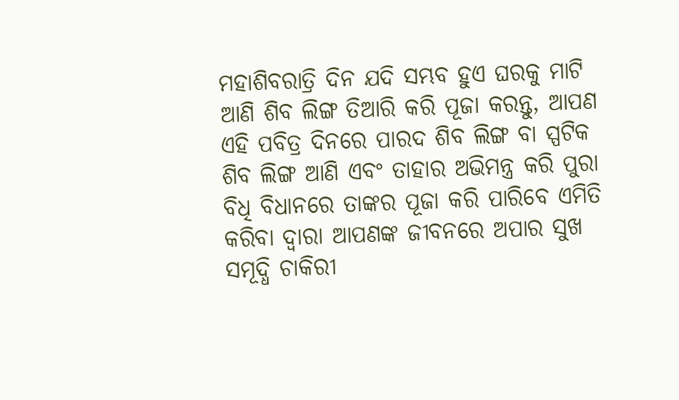ମହାଶିବରାତ୍ରି ଦିନ ଯଦି ସମ୍ଭବ ହୁଏ ଘରକୁ ମାଟି ଆଣି ଶିବ ଲିଙ୍ଗ ତିଆରି କରି ପୂଜା କରନ୍ତୁ, ଆପଣ ଏହି ପବିତ୍ର ଦିନରେ ପାରଦ ଶିବ ଲିଙ୍ଗ ବା ସ୍ପଟିକ ଶିବ ଲିଙ୍ଗ ଆଣି ଏବଂ ତାହାର ଅଭିମନ୍ତ୍ର କରି ପୁରା ବିଧି ବିଧାନରେ ତାଙ୍କର ପୂଜା କରି ପାରିବେ ଏମିତି କରିବା ଦ୍ୱାରା ଆପଣଙ୍କ ଜୀବନରେ ଅପାର ସୁଖ ସମୂଦ୍ଧି ଚାକିରୀ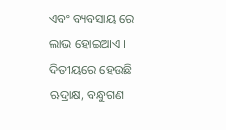ଏବଂ ବ୍ୟବସାୟ ରେ ଲାଭ ହୋଇଆଏ ।
ଦିତୀୟରେ ହେଉଛି ଋଦ୍ରାକ୍ଷ, ବନ୍ଧୁଗଣ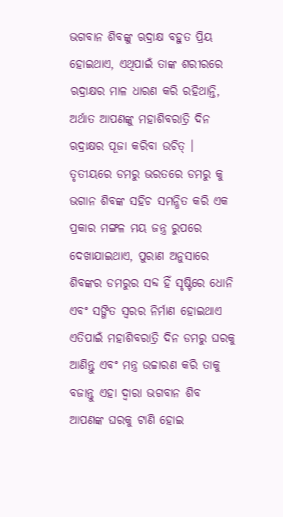ଭଗବାନ ଶିବଙ୍କୁ ଋଦ୍ରାକ୍ଷ ବହୁତ ପ୍ରିୟ ହୋଇଥାଏ, ଏଥିପାଇଁ ତାଙ୍କ ଶରୀରରେ ଋଦ୍ରାକ୍ଷର ମାଳ ଧାରଣ କରି ରହିଥାନ୍ତି, ଅର୍ଥାତ ଆପଣଙ୍କୁ ମହାଶିବରାତ୍ରି ଦିନ ଋଦ୍ରାକ୍ଷର ପୂଜା କରିବା ଉଚିତ୍ ।
ତୃତୀୟରେ ଡମରୁ ଭରତରେ ଡମରୁ କୁ ଭଗାନ ଶିବଙ୍କ ସହିଚ ସମନ୍ଧିତ କରି ଏକ ପ୍ରକାର ମଙ୍ଗଳ ମୟ ଜନ୍ତ୍ର ରୁପରେ ଦେଖାଯାଇଥାଏ, ପୁରାଣ ଅନୁସାରେ ଶିବଙ୍କର ଡମରୁର ସବ୍ଦ ହିଁ ସୃଷ୍ଟିରେ ଧୋନି ଏବଂ ସଙ୍ଗିତ ସ୍ୱରର ନିର୍ମାଣ ହୋଇଥାଏ ଏତିପାଇଁ ମହାଶିବରାତ୍ରି ଦିନ ଡମରୁ ଘରକୁ ଆଣିନ୍ତୁ ଏବଂ ମନ୍ତ୍ର ଉଚ୍ଚାରଣ କରି ତାକୁ ବଜାନ୍ତୁ ଏହା ଦ୍ୱାରା ଭଗବାନ ଶିବ ଆପଣଙ୍କ ଘରକୁ ଟାଣି ହୋଇ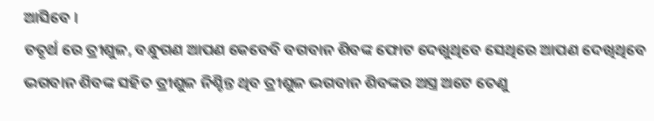ଆସିବେ ।
ଚତୃର୍ଥ ରେ ତ୍ରୀଶୁଳ, ବନ୍ଧୁଗଣ ଆପଣ କେବେବି ବଗବାନ ଶିବଙ୍କ ଫୋଟ ଦେଖୁଥିବେ ସେଥିରେ ଆପଣ ଦେଖିଥିବେ ଭଗବାନ ଶିବଙ୍କ ସହିତ ତ୍ରୀଶୁଳ ନିଶ୍ଚିନ୍ତ ଥିବ ତ୍ରୀଶୁଳ ଭଗବାନ ଶିବଙ୍କର ଅସ୍ତ୍ର ଅଟେ ତେଣୁ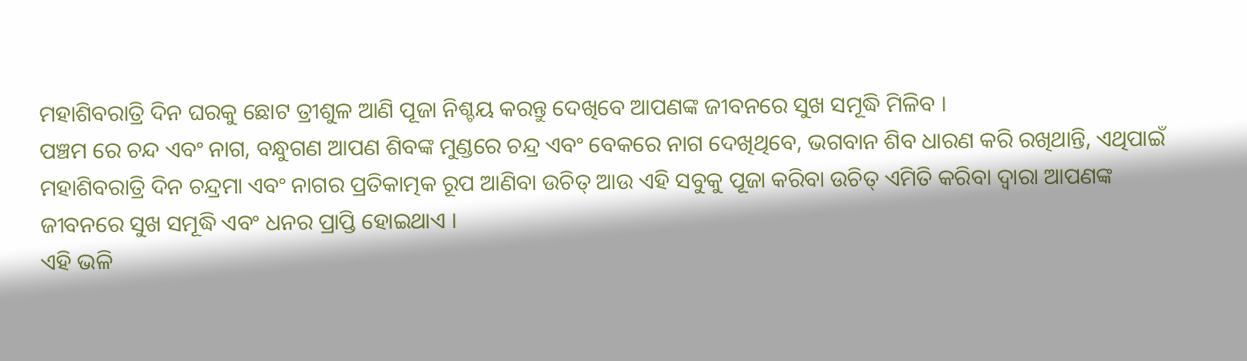ମହାଶିବରାତ୍ରି ଦିନ ଘରକୁ ଛୋଟ ତ୍ରୀଶୁଳ ଆଣି ପୂଜା ନିଶ୍ଚୟ କରନ୍ତୁ ଦେଖିବେ ଆପଣଙ୍କ ଜୀବନରେ ସୁଖ ସମୂଦ୍ଧି ମିଳିବ ।
ପଞ୍ଚମ ରେ ଚନ୍ଦ ଏବଂ ନାଗ, ବନ୍ଧୁଗଣ ଆପଣ ଶିବଙ୍କ ମୁଣ୍ଡରେ ଚନ୍ଦ୍ର ଏବଂ ବେକରେ ନାଗ ଦେଖିଥିବେ, ଭଗବାନ ଶିବ ଧାରଣ କରି ରଖିଥାନ୍ତି, ଏଥିପାଇଁ ମହାଶିବରାତ୍ରି ଦିନ ଚନ୍ଦ୍ରମା ଏବଂ ନାଗର ପ୍ରତିକାତ୍ମକ ରୂପ ଆଣିବା ଉଚିତ୍ ଆଉ ଏହି ସବୁକୁ ପୂଜା କରିବା ଉଚିତ୍ ଏମିତି କରିବା ଦ୍ୱାରା ଆପଣଙ୍କ ଜୀବନରେ ସୁଖ ସମୂଦ୍ଧି ଏବଂ ଧନର ପ୍ରାପ୍ତି ହୋଇଥାଏ ।
ଏହି ଭଳି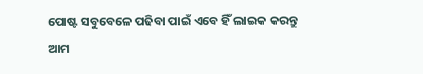ପୋଷ୍ଟ ସବୁବେଳେ ପଢିବା ପାଇଁ ଏବେ ହିଁ ଲାଇକ କରନ୍ତୁ ଆମ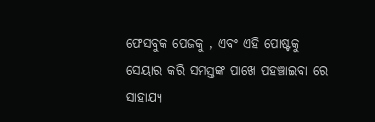ଫେସବୁକ ପେଜକୁ , ଏବଂ ଏହି ପୋଷ୍ଟକୁ ସେୟାର କରି ସମସ୍ତଙ୍କ ପାଖେ ପହଞ୍ଚାଇବା ରେ ସାହାଯ୍ୟ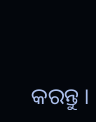କରନ୍ତୁ ।